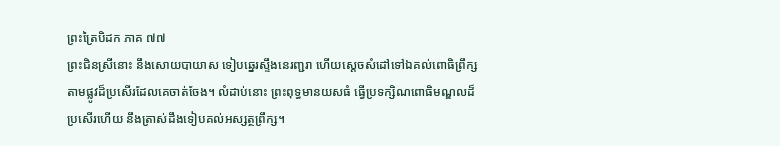ព្រះត្រៃបិដក ភាគ ៧៧
ព្រះជិនស្រីនោះ នឹងសោយបាយាស ទៀបឆ្នេរស្ទឹងនេរញ្ជរា ហើយស្តេចសំដៅទៅឯគល់ពោធិព្រឹក្ស តាមផ្លូវដ៏ប្រសើរដែលគេចាត់ចែង។ លំដាប់នោះ ព្រះពុទ្ធមានយសធំ ធ្វើប្រទក្សិណពោធិមណ្ឌលដ៏ប្រសើរហើយ នឹងត្រាស់ដឹងទៀបគល់អស្សត្ថព្រឹក្ស។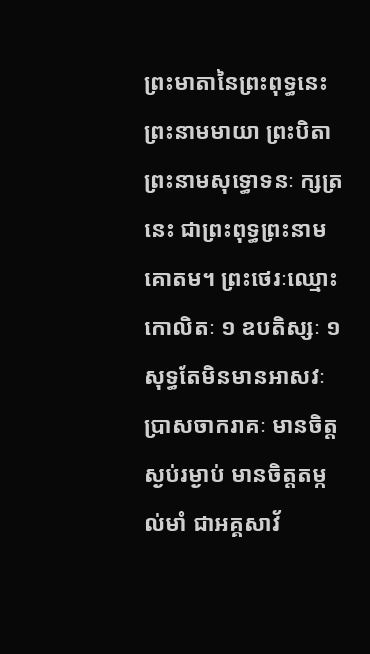ព្រះមាតានៃព្រះពុទ្ធនេះ ព្រះនាមមាយា ព្រះបិតាព្រះនាមសុទ្ធោទនៈ ក្សត្រនេះ ជាព្រះពុទ្ធព្រះនាមគោតម។ ព្រះថេរៈឈ្មោះកោលិតៈ ១ ឧបតិស្សៈ ១ សុទ្ធតែមិនមានអាសវៈ ប្រាសចាករាគៈ មានចិត្តស្ងប់រម្ងាប់ មានចិត្តតម្កល់មាំ ជាអគ្គសាវ័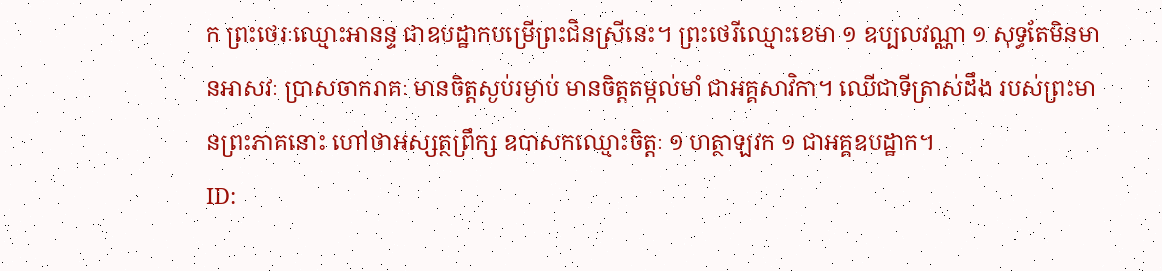ក ព្រះថេរៈឈ្មោះអានន្ទ ជាឧបដ្ឋាកបម្រើព្រះជិនស្រីនេះ។ ព្រះថេរីឈ្មោះខេមា ១ ឧប្បលវណ្ណា ១ សុទ្ធតែមិនមានអាសវៈ ប្រាសចាករាគៈ មានចិត្តស្ងប់រម្ងាប់ មានចិត្តតម្កល់មាំ ជាអគ្គសាវិកា។ ឈើជាទីត្រាស់ដឹង របស់ព្រះមានព្រះភាគនោះ ហៅថាអស្សត្ថព្រឹក្ស ឧបាសកឈ្មោះចិត្តៈ ១ ហត្ថាឡវក ១ ជាអគ្គឧបដ្ឋាក។
ID: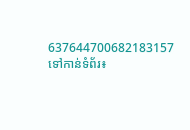637644700682183157
ទៅកាន់ទំព័រ៖